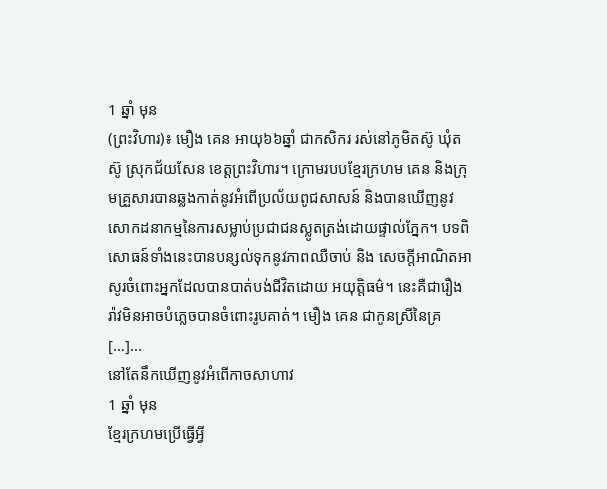1 ឆ្នាំ មុន
(ព្រះវិហារ)៖ មឿង គេន អាយុ៦៦ឆ្នាំ ជាកសិករ រស់នៅភូមិតស៊ូ ឃុំតស៊ូ ស្រុកជ័យសែន ខេត្តព្រះវិហារ។ ក្រោមរបបខ្មែរក្រហម គេន និងក្រុមគ្រួសារបានឆ្លងកាត់នូវអំពើប្រល័យពូជសាសន៍ និងបានឃើញនូវសោកដនាកម្មនៃការសម្លាប់ប្រជាជនស្លូតត្រង់ដោយផ្ទាល់ភ្នែក។ បទពិសោធន៍ទាំងនេះបានបន្សល់ទុកនូវភាពឈឺចាប់ និង សេចក្តីអាណិតអាសូរចំពោះអ្នកដែលបានបាត់បង់ជីវិតដោយ អយុត្តិធម៌។ នេះគឺជារឿងរ៉ាវមិនអាចបំភ្លេចបានចំពោះរូបគាត់។ មឿង គេន ជាកូនស្រីនៃគ្រ […]...
នៅតែនឹកឃើញនូវអំពើកាចសាហាវ
1 ឆ្នាំ មុន
ខ្មែរក្រហមប្រើធ្វើអ្វី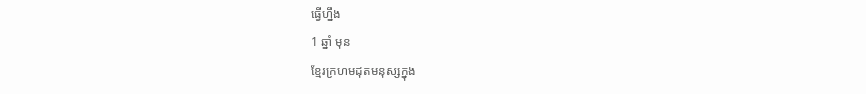ធ្វើហ្នឹង
1 ឆ្នាំ មុន
ខ្មែរក្រហមដុតមនុស្សក្នុង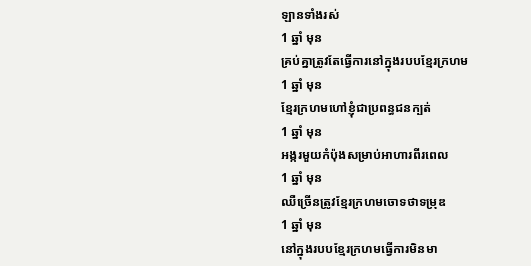ឡានទាំងរស់
1 ឆ្នាំ មុន
គ្រប់គ្នាត្រូវតែធ្វើការនៅក្នុងរបបខ្មែរក្រហម
1 ឆ្នាំ មុន
ខ្មែរក្រហមហៅខ្ញុំជាប្រពន្ធជនក្បត់
1 ឆ្នាំ មុន
អង្ករមួយកំប៉ុងសម្រាប់អាហារពីរពេល
1 ឆ្នាំ មុន
ឈឺច្រើនត្រូវខ្មែរក្រហមចោទថាទម្រុឌ
1 ឆ្នាំ មុន
នៅក្នុងរបបខ្មែរក្រហមធ្វើការមិនមា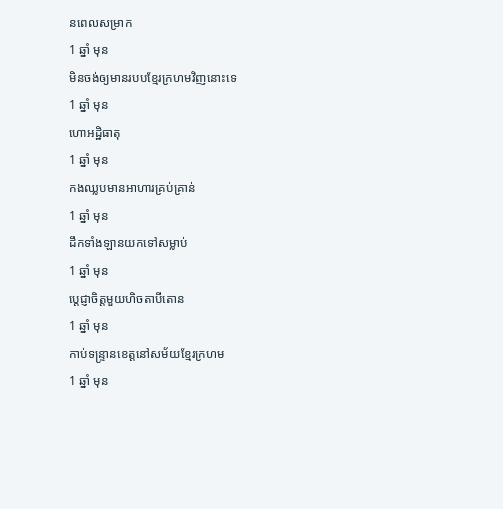នពេលសម្រាក
1 ឆ្នាំ មុន
មិនចង់ឲ្យមានរបបខ្មែរក្រហមវិញនោះទេ
1 ឆ្នាំ មុន
ហោអដ្ឋិធាតុ
1 ឆ្នាំ មុន
កងឈ្លបមានអាហារគ្រប់គ្រាន់
1 ឆ្នាំ មុន
ដឹកទាំងឡានយកទៅសម្លាប់
1 ឆ្នាំ មុន
បេ្ដជ្ញាចិត្តមួយហិចតាបីតោន
1 ឆ្នាំ មុន
កាប់ទន្រ្ទានខេត្តនៅសម័យខ្មែរក្រហម
1 ឆ្នាំ មុន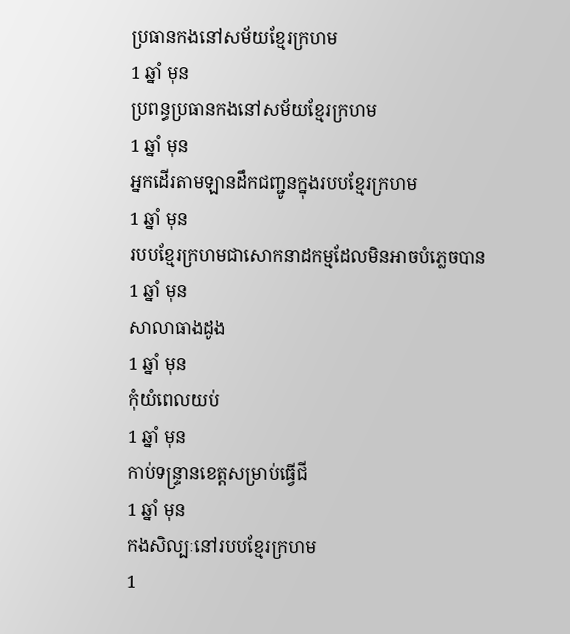ប្រធានកងនៅសម័យខ្មែរក្រហម
1 ឆ្នាំ មុន
ប្រពន្ធប្រធានកងនៅសម័យខ្មែរក្រហម
1 ឆ្នាំ មុន
អ្នកដើរតាមឡានដឹកជញ្ជូនក្នុងរបបខ្មែរក្រហម
1 ឆ្នាំ មុន
របបខ្មែរក្រហមជាសោកនាដកម្មដែលមិនអាចបំភ្លេចបាន
1 ឆ្នាំ មុន
សាលាធាងដូង
1 ឆ្នាំ មុន
កុំយំពេលយប់
1 ឆ្នាំ មុន
កាប់ទន្ទ្រានខេត្តសម្រាប់ធ្វើជី
1 ឆ្នាំ មុន
កងសិល្បៈនៅរបបខ្មែរក្រហម
1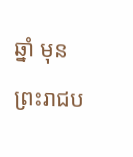ឆ្នាំ មុន
ព្រះរាជប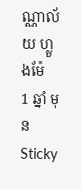ណ្ណាល័យ ហ្លួងម៉ែ
1 ឆ្នាំ មុន
Sticky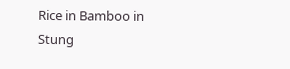Rice in Bamboo in Stung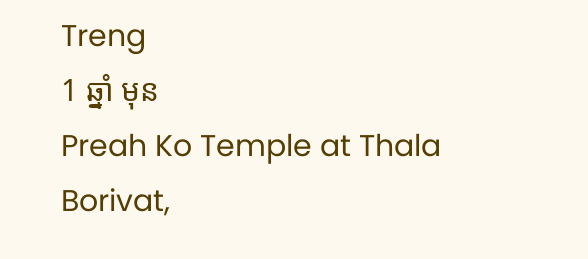Treng
1 ឆ្នាំ មុន
Preah Ko Temple at Thala Borivat,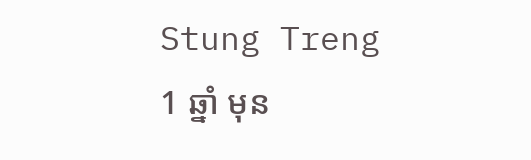Stung Treng
1 ឆ្នាំ មុន